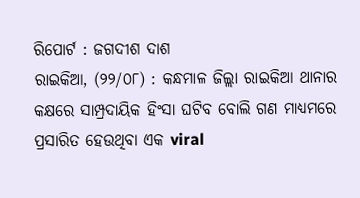ରିପୋର୍ଟ : ଜଗଦୀଶ ଦାଶ
ରାଇକିଆ, (୨୨/୦୮) : କନ୍ଧମାଳ ଜିଲ୍ଲା ରାଇକିଆ ଥାନାର କକ୍ଷରେ ସାମ୍ପ୍ରଦାୟିକ ହିଂସା ଘଟିବ ବୋଲି ଗଣ ମାଧ୍ୟମରେ ପ୍ରସାରିତ ହେଉଥିବା ଏକ viral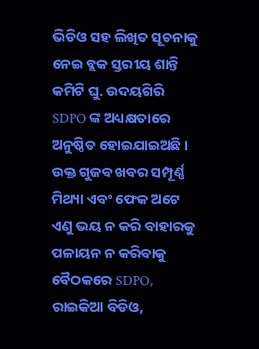ଭିଡିଓ ସହ ଲିଖିତ ସୂଚନାକୁ ନେଇ ବ୍ଲକ ସ୍ତରୀୟ ଶାନ୍ତି କମିଟି ଘୁ. ଉଦୟଗିରି SDPO ଙ୍କ ଅଧ୍ୟକ୍ଷତାରେ ଅନୁଷ୍ଠିତ ହୋଇଯାଇଅଛି ।
ଉକ୍ତ ଗୁଜବ ଖବର ସମ୍ପୂର୍ଣ୍ଣ ମିଥ୍ୟା ଏବଂ ଫେକ ଅଟେ ଏଣୁ ଭୟ ନ କରି ବାହାରକୁ ପଳାୟନ ନ କରିବାକୁ ବୈଠକରେ SDPO, ରାଇକିଆ ବିଡିଓ,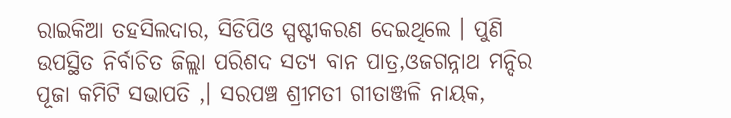ରାଇକିଆ ତହସିଲଦାର, ସିଡିପିଓ ସ୍ପଷ୍ଟୀକରଣ ଦେଇଥିଲେ । ପୁଣି ଉପସ୍ଥିତ ନିର୍ବାଚିତ ଜିଲ୍ଲା ପରିଶଦ ସତ୍ୟ ବାନ ପାତ୍ର,ଓଜଗନ୍ନାଥ ମନ୍ଦିର ପୂଜା କମିଟି ସଭାପତି ,। ସରପଞ୍ଚ ଶ୍ରୀମତୀ ଗୀତାଞ୍ଜଳି ନାୟକ,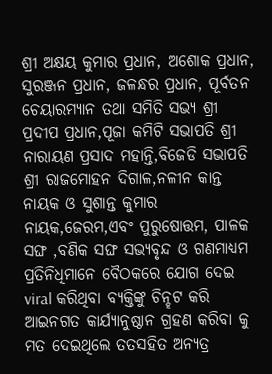ଶ୍ରୀ ଅକ୍ଷୟ କୁମାର ପ୍ରଧାନ, ଅଶୋକ ପ୍ରଧାନ, ସୁରଞ୍ଜନ ପ୍ରଧାନ, ଜଳନ୍ଧର ପ୍ରଧାନ, ପୂର୍ବତନ ଚେୟାରମ୍ୟାନ ତଥା ସମିତି ସଭ୍ୟ ଶ୍ରୀ ପ୍ରଦୀପ ପ୍ରଧାନ,ପୂଜା କମିଟି ସଭାପତି ଶ୍ରୀ ନାରାୟଣ ପ୍ରସାଦ ମହାନ୍ତି,ବିଜେଡି ସଭାପତି ଶ୍ରୀ ରାଜମୋହନ ଦିଗାଳ,ନଳୀନ କାନ୍ତ ନାୟକ ଓ ସୁଶାନ୍ତ କୁମାର ନାୟକ,ଜେରମ,ଏବଂ ପୁରୁଷୋତ୍ତମ, ପାଳକ ସଙ୍ଘ ,ବଣିକ ସଙ୍ଘ ସଭ୍ୟବୃନ୍ଦ ଓ ଗଣମାଧ୍ୟମ ପ୍ରତିନିଧିମାନେ ବୈଠକରେ ଯୋଗ ଦେଇ viral କରିଥିବା ବ୍ୟକ୍ତିଙ୍କୁ ଚିନ୍ହଟ କରି ଆଇନଗତ କାର୍ଯ୍ୟାନୁଷ୍ଠାନ ଗ୍ରହଣ କରିବା କୁ ମତ ଦେଇଥିଲେ ତତସହିତ ଅନ୍ୟତ୍ର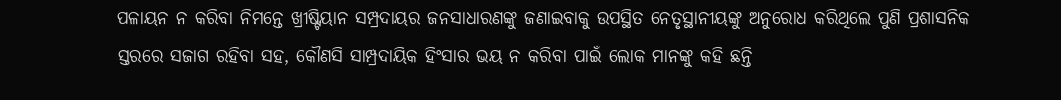ପଳାୟନ ନ କରିବା ନିମନ୍ତେ ଖ୍ରୀଷ୍ଟିୟାନ ସମ୍ପ୍ରଦାୟର ଜନସାଧାରଣଙ୍କୁ ଜଣାଇବାକୁ ଉପସ୍ଥିତ ନେତୃସ୍ଥାନୀୟଙ୍କୁ ଅନୁରୋଧ କରିଥିଲେ ପୁଣି ପ୍ରଶାସନିକ ସ୍ତରରେ ସଜାଗ ରହିବା ସହ, କୌଣସି ସାମ୍ପ୍ରଦାୟିକ ହିଂସାର ଭୟ ନ କରିବା ପାଇଁ ଲୋକ ମାନଙ୍କୁ କହି ଛନ୍ତି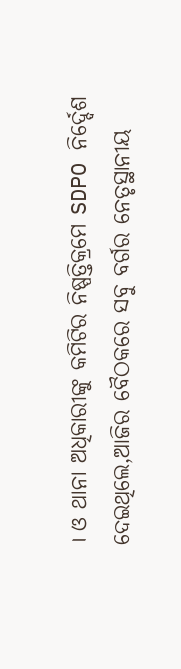। ଓ ଥାନା ଅଧିକାରୀଙ୍କୁ କମିଟିର ନିଷ୍ପତ୍ତିକ୍ରମେ SDPO ନିର୍ଦ୍ଦେଶ ଦେଇଥିଲେ,ଆଜିର ବୈଠକରେ ସବୁ ବର୍ଗର ନେତୃସ୍ଥାନୀୟ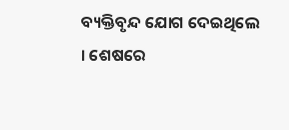ବ୍ୟକ୍ତିବୃନ୍ଦ ଯୋଗ ଦେଇଥିଲେ । ଶେଷରେ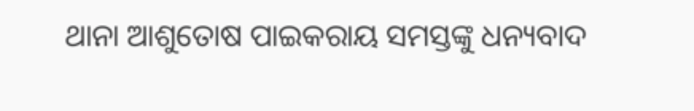ଥାନା ଆଶୁତୋଷ ପାଇକରାୟ ସମସ୍ତଙ୍କୁ ଧନ୍ୟବାଦ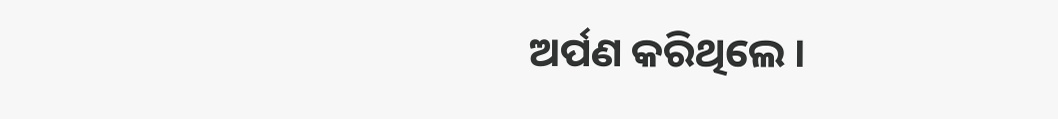ଅର୍ପଣ କରିଥିଲେ ।